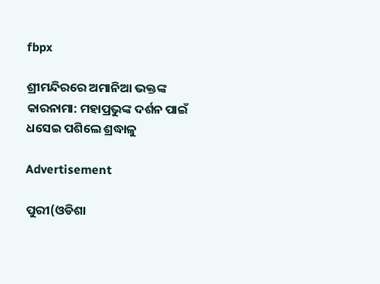fbpx

ଶ୍ରୀମନ୍ଦିରରେ ଅମାନିଆ ଭକ୍ତଙ୍କ କାରନାମା: ମହାପ୍ରଭୁଙ୍କ ଦର୍ଶନ ପାଇଁ ଧସେଇ ପଶିଲେ ଶ୍ରଦ୍ଧାଳୁ

Advertisement

ପୁରୀ(ଓଡିଶା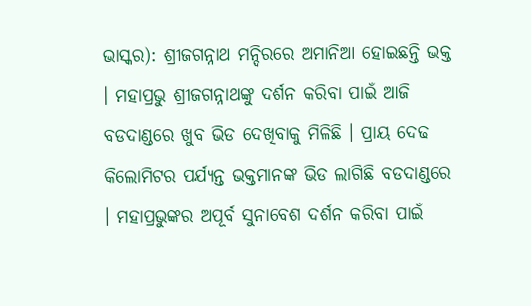ଭାସ୍କର): ଶ୍ରୀଜଗନ୍ନାଥ ମନ୍ଦିରରେ ଅମାନିଆ ହୋଇଛନ୍ତି ଭକ୍ତ । ମହାପ୍ରଭୁ ଶ୍ରୀଜଗନ୍ନାଥଙ୍କୁ ଦର୍ଶନ କରିବା ପାଇଁ ଆଜି ବଡଦାଣ୍ଡରେ ଖୁବ ଭିଡ ଦେଖିବାକୁ ମିଳିଛି । ପ୍ରାୟ ଦେଢ କିଲୋମିଟର ପର୍ଯ୍ୟନ୍ତ ଭକ୍ତମାନଙ୍କ ଭିଡ ଲାଗିଛି ବଡଦାଣ୍ଡରେ । ମହାପ୍ରଭୁଙ୍କର ଅପୂର୍ବ ସୁନାବେଶ ଦର୍ଶନ କରିବା ପାଇଁ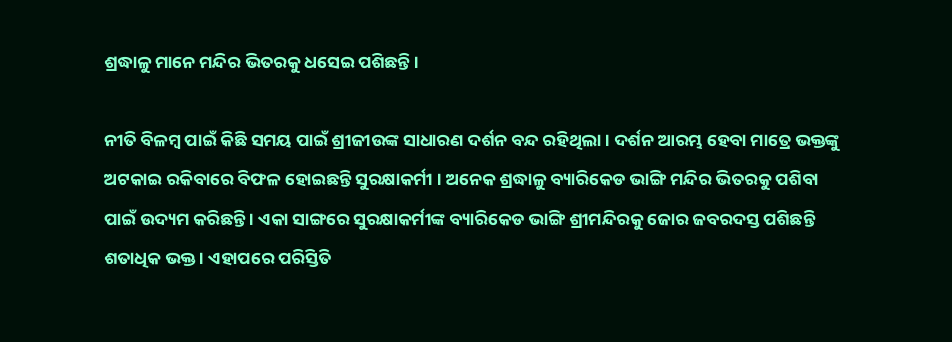ଶ୍ରଦ୍ଧାଳୁ ମାନେ ମନ୍ଦିର ଭିତରକୁ ଧସେଇ ପଶିଛନ୍ତି ।

ନୀତି ବିଳମ୍ବ ପାଇଁ କିଛି ସମୟ ପାଇଁ ଶ୍ରୀଜୀଉଙ୍କ ସାଧାରଣ ଦର୍ଶନ ବନ୍ଦ ରହିଥିଲା । ଦର୍ଶନ ଆରମ୍ଭ ହେବା ମାତ୍ରେ ଭକ୍ତଙ୍କୁ ଅଟକାଇ ରକିବାରେ ବିଫଳ ହୋଇଛନ୍ତି ସୁରକ୍ଷାକର୍ମୀ । ଅନେକ ଶ୍ରଦ୍ଧାଳୁ ବ୍ୟାରିକେଡ ଭାଙ୍ଗି ମନ୍ଦିର ଭିତରକୁ ପଶିବା ପାଇଁ ଉଦ୍ୟମ କରିଛନ୍ତି । ଏକା ସାଙ୍ଗରେ ସୁରକ୍ଷାକର୍ମୀଙ୍କ ବ୍ୟାରିକେଡ ଭାଙ୍ଗି ଶ୍ରୀମନ୍ଦିରକୁ ଜୋର ଜବରଦସ୍ତ ପଶିଛନ୍ତି ଶତାଧିକ ଭକ୍ତ । ଏହାପରେ ପରିସ୍ତିତି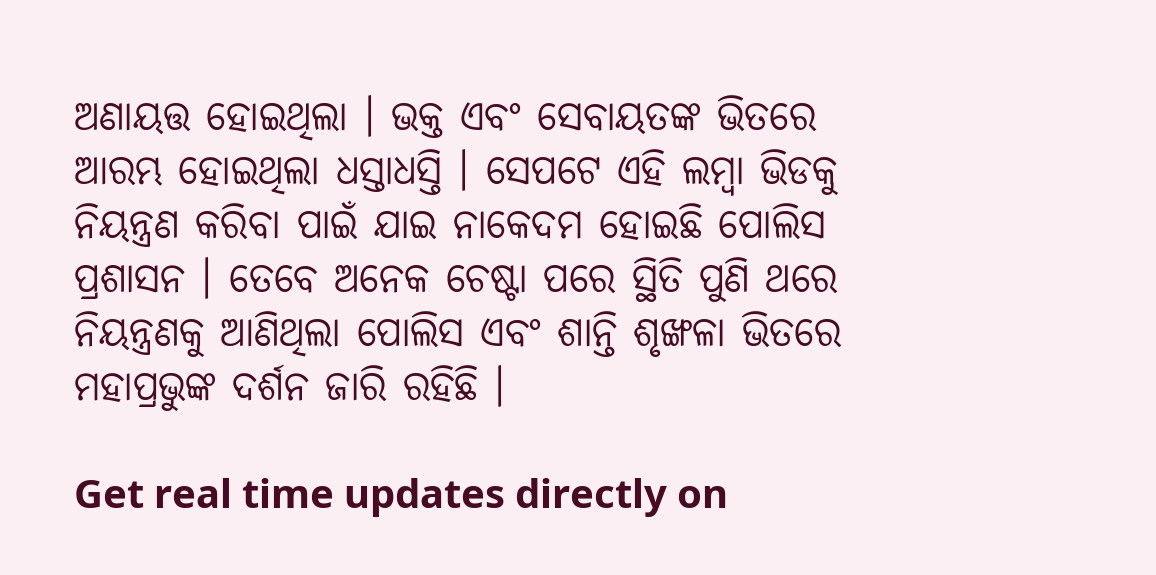ଅଣାୟତ୍ତ ହୋଇଥିଲା । ଭକ୍ତ ଏବଂ ସେବାୟତଙ୍କ ଭିତରେ ଆରମ୍ଭ ହୋଇଥିଲା ଧସ୍ତାଧସ୍ତି । ସେପଟେ ଏହି ଲମ୍ବା ଭିଡକୁ ନିୟନ୍ତ୍ରଣ କରିବା ପାଇଁ ଯାଇ ନାକେଦମ ହୋଇଛି ପୋଲିସ ପ୍ରଶାସନ । ତେବେ ଅନେକ ଚେଷ୍ଟା ପରେ ସ୍ଥିତି ପୁଣି ଥରେ ନିୟନ୍ତ୍ରଣକୁ ଆଣିଥିଲା ପୋଲିସ ଏବଂ ଶାନ୍ତି ଶୃଙ୍ଖଳା ଭିତରେ ମହାପ୍ରଭୁଙ୍କ ଦର୍ଶନ ଜାରି ରହିଛି ।

Get real time updates directly on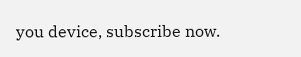you device, subscribe now.